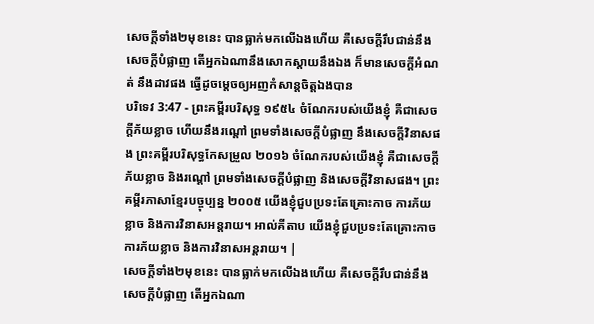សេចក្ដីទាំង២មុខនេះ បានធ្លាក់មកលើឯងហើយ គឺសេចក្ដីរឹបជាន់នឹងសេចក្ដីបំផ្លាញ តើអ្នកឯណានឹងសោកស្តាយនឹងឯង ក៏មានសេចក្ដីអំណត់ នឹងដាវផង ធ្វើដូចម្តេចឲ្យអញកំសាន្តចិត្តឯងបាន
បរិទេវ 3:47 - ព្រះគម្ពីរបរិសុទ្ធ ១៩៥៤ ចំណែករបស់យើងខ្ញុំ គឺជាសេចក្ដីភ័យខ្លាច ហើយនឹងរណ្តៅ ព្រមទាំងសេចក្ដីបំផ្លាញ នឹងសេចក្ដីវិនាសផង ព្រះគម្ពីរបរិសុទ្ធកែសម្រួល ២០១៦ ចំណែករបស់យើងខ្ញុំ គឺជាសេចក្ដីភ័យខ្លាច និងរណ្តៅ ព្រមទាំងសេចក្ដីបំផ្លាញ និងសេចក្ដីវិនាសផង។ ព្រះគម្ពីរភាសាខ្មែរបច្ចុប្បន្ន ២០០៥ យើងខ្ញុំជួបប្រទះតែគ្រោះកាច ការភ័យខ្លាច និងការវិនាសអន្តរាយ។ អាល់គីតាប យើងខ្ញុំជួបប្រទះតែគ្រោះកាច ការភ័យខ្លាច និងការវិនាសអន្តរាយ។ |
សេចក្ដីទាំង២មុខនេះ បានធ្លាក់មកលើឯងហើយ គឺសេចក្ដីរឹបជាន់នឹងសេចក្ដីបំផ្លាញ តើអ្នកឯណា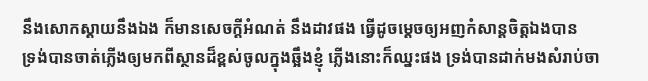នឹងសោកស្តាយនឹងឯង ក៏មានសេចក្ដីអំណត់ នឹងដាវផង ធ្វើដូចម្តេចឲ្យអញកំសាន្តចិត្តឯងបាន
ទ្រង់បានចាត់ភ្លើងឲ្យមកពីស្ថានដ៏ខ្ពស់ចូលក្នុងឆ្អឹងខ្ញុំ ភ្លើងនោះក៏ឈ្នះផង ទ្រង់បានដាក់មងសំរាប់ចា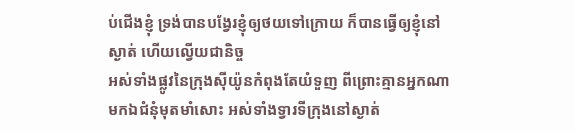ប់ជើងខ្ញុំ ទ្រង់បានបង្វែរខ្ញុំឲ្យថយទៅក្រោយ ក៏បានធ្វើឲ្យខ្ញុំនៅស្ងាត់ ហើយល្វើយជានិច្ច
អស់ទាំងផ្លូវនៃក្រុងស៊ីយ៉ូនកំពុងតែយំទួញ ពីព្រោះគ្មានអ្នកណាមកឯជំនុំមុតមាំសោះ អស់ទាំងទ្វារទីក្រុងនៅស្ងាត់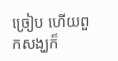ច្រៀប ហើយពួកសង្ឃក៏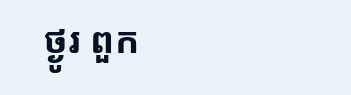ថ្ងូរ ពួក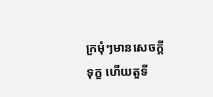ក្រមុំៗមានសេចក្ដីទុក្ខ ហើយតួទី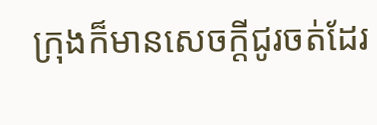ក្រុងក៏មានសេចក្ដីជូរចត់ដែរ